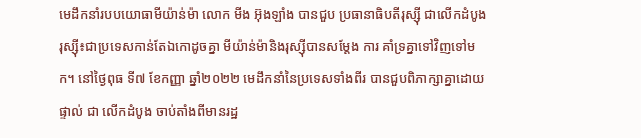មេដឹកនាំរបបយោធាមីយ៉ាន់ម៉ា លោក មីង អ៊ុងឡាំង បានជួប ប្រធានាធិបតីរុស្ស៊ី ជាលើកដំបូង
រុស្ស៊ី៖ជាប្រទេសកាន់តែឯកោដូចគ្នា មីយ៉ាន់ម៉ានិងរុស្ស៊ីបានសម្តែង ការ គាំទ្រគ្នាទៅវិញទៅមក។ នៅថ្ងៃពុធ ទី៧ ខែកញ្ញា ឆ្នាំ២០២២ មេដឹកនាំនៃប្រទេសទាំងពីរ បានជួបពិភាក្សាគ្នាដោយផ្ទាល់ ជា លើកដំបូង ចាប់តាំងពីមានរដ្ឋ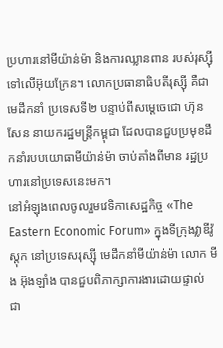ប្រហារនៅមីយ៉ាន់ម៉ា និងការឈ្លានពាន របស់រុស្ស៊ីទៅលើអ៊ុយក្រែន។ លោកប្រធានាធិបតីរុស្ស៊ី គឺជាមេដឹកនាំ ប្រទេសទី២ បន្ទាប់ពីសម្តេចេជោ ហ៊ុន សែន នាយករដ្ឋមន្ដ្រីកម្ពុជា ដែលបានជួបប្រមុខដឹកនាំរបបយោធាមីយ៉ាន់ម៉ា ចាប់តាំងពីមាន រដ្ឋប្រហារនៅប្រទេសនេះមក។
នៅអំឡុងពេលចូលរួមវេទិកាសេដ្ឋកិច្ច «The Eastern Economic Forum» ក្នុងទីក្រុងវ្លាឌីវ៉ូស្តុក នៅប្រទេសរុស្ស៊ី មេដឹកនាំមីយ៉ាន់ម៉ា លោក មីង អ៊ុងឡាំង បានជួបពិភាក្សាការងារដោយផ្ទាល់ ជា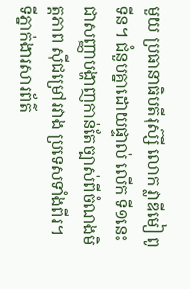មួយ ប្រធានាធិបតីរុស៊្សី លោក វ្លាឌីមៀ ពូទីន។ ជំនួបគ្នាដោយផ្ទាល់ លើក ទី១នេះ ជាសញ្ញាបង្ហាញកាន់តែច្បាស់ពីចំណងមិត្តភាព ស៊ីជម្រៅរវាង ប្រទេសទាំងពីរ។
ទីភ្នាក់ងារសារព័ត៌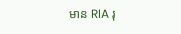មាន RIA រុ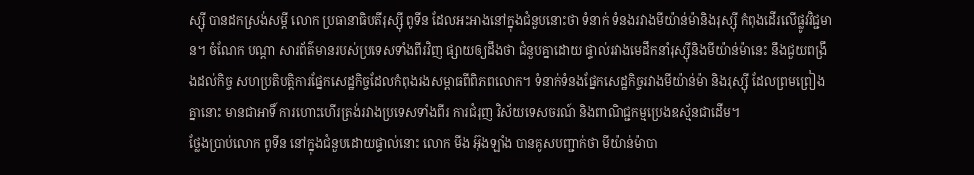ស្ស៊ី បានដកស្រង់សម្តី លោក ប្រធានាធិបតីរុស្ស៊ី ពូទីន ដែលអះអាងនៅក្នុងជំនួបនោះថា ទំនាក់ ទំនងរវាងមីយ៉ាន់ម៉ានិងរុស្ស៊ី កំពុងដើរលើផ្លូវវិជ្ជមាន។ ចំណែក បណ្តា សារព័ត៌មានរបស់ប្រទេសទាំងពីរវិញ ផ្សាយឲ្យដឹងថា ជំនួបគ្នាដោយ ផ្ទាល់រវាងមេដឹកនាំរុស្ស៊ីនិងមីយ៉ាន់ម៉ានេះ នឹងជួយពង្រឹងដល់កិច្ច សហប្រតិបត្តិការផ្នែកសេដ្ឋកិច្ចដែលកំពុងរងសម្ពាធពីពិភពលោក។ ទំនាក់ទំនងផ្នែកសេដ្ឋកិច្ចរវាងមីយ៉ាន់ម៉ា និងរុស្ស៊ី ដែលព្រមព្រៀង គ្នានោះ មានជាអាទិ៍ ការហោះហើរត្រង់រវាងប្រទេសទាំងពីរ ការជំរុញ វិស័យទេសចរណ៍ និងពាណិជ្ជកម្មប្រេងឧស្ម័នជាដើម។
ថ្លែងប្រាប់លោក ពូទីន នៅក្នុងជំនួបដោយផ្ទាល់នោះ លោក មីង អ៊ុងឡាំង បានគូសបញ្ជាក់ថា មីយ៉ាន់ម៉ាបា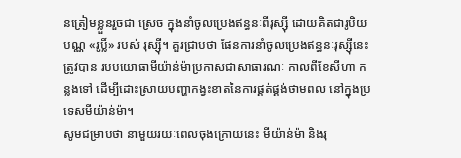នត្រៀមខ្លួនរួចជា ស្រេច ក្នុងនាំចូលប្រេងឥន្ធនៈពីរុស្ស៊ី ដោយគិតជារូបិយបណ្ណ «រូប្លិ៍» របស់ រុស្ស៊ី។ គួរជ្រាបថា ផែនការនាំចូលប្រេងឥន្ធនៈរុស្ស៊ីនេះ ត្រូវបាន របបយោធាមីយ៉ាន់ម៉ាប្រកាសជាសាធារណៈ កាលពីខែសីហា កន្លងទៅ ដើម្បីដោះស្រាយបញ្ហាកង្វះខាតនៃការផ្គត់ផ្គង់ថាមពល នៅក្នុងប្រទេសមីយ៉ាន់ម៉ា។
សូមជម្រាបថា នាមួយរយៈពេលចុងក្រោយនេះ មីយ៉ាន់ម៉ា និងរុ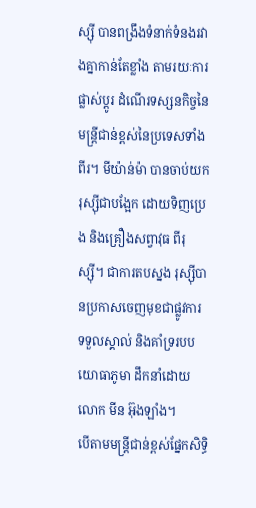ស្ស៊ី បានពង្រឹងទំនាក់ទំនងរវាងគ្នាកាន់តែខ្លាំង តាមរយៈការផ្លាស់ប្ដូរ ដំណើរទស្សនកិច្ចនៃមន្ដ្រីជាន់ខ្ពស់នៃប្រទេសទាំងពីរ។ មីយ៉ាន់ម៉ា បានចាប់យករុស្ស៊ីជាបង្អែក ដោយទិញប្រេង និងគ្រឿងសព្វាវុធ ពីរុស្ស៊ី។ ជាការតបស្នង រុស្ស៊ីបានប្រកាសចេញមុខជាផ្លូវការ ទទួលស្គាល់ និងគាំទ្ររបបយោធាភូមា ដឹកនាំដោយលោក មីន អ៊ុងឡាំង។
បើតាមមន្ត្រីជាន់ខ្ពស់ផ្នែកសិទ្ធិ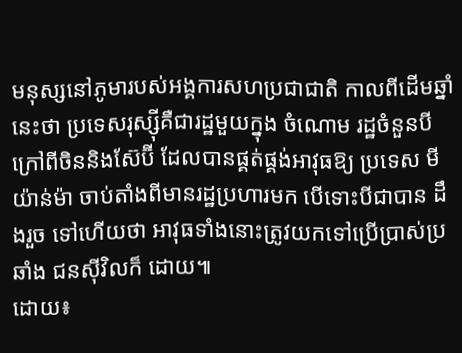មនុស្សនៅភូមារបស់អង្គការសហប្រជាជាតិ កាលពីដើមឆ្នាំនេះថា ប្រទេសរុស្ស៊ីគឺជារដ្ឋមួយក្នុង ចំណោម រដ្ឋចំនួនបី ក្រៅពីចិននិងស៊ែប៊ី ដែលបានផ្គត់ផ្គង់អាវុធឱ្យ ប្រទេស មីយ៉ាន់ម៉ា ចាប់តាំងពីមានរដ្ឋប្រហារមក បើទោះបីជាបាន ដឹងរួច ទៅហើយថា អាវុធទាំងនោះត្រូវយកទៅប្រើប្រាស់ប្រឆាំង ជនស៊ីវិលក៏ ដោយ៕
ដោយ៖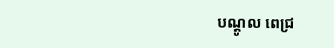បណ្តូល ពេជ្រ